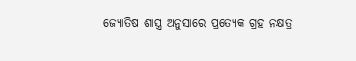ଜ୍ୟୋତିଷ ଶାସ୍ତ୍ର ଅନୁସାରେ ପ୍ରତ୍ୟେକ ଗ୍ରହ ନକ୍ଷତ୍ର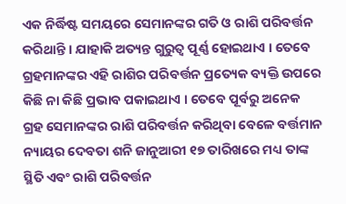ଏକ ନିର୍ଦ୍ଧିଷ୍ଟ ସମୟରେ ସେମାନଙ୍କର ଗତି ଓ ରାଶି ପରିବର୍ତ୍ତନ କରିଥାନ୍ତି । ଯାହାକି ଅତ୍ୟନ୍ତ ଗୁରୁତ୍ୱ ପୂର୍ଣ୍ଣ ହୋଇଥାଏ । ତେବେ ଗ୍ରହମାନଙ୍କର ଏହି ରାଶିର ପରିବର୍ତ୍ତନ ପ୍ରତ୍ୟେକ ବ୍ୟକ୍ତି ଉପରେ କିଛି ନା କିଛି ପ୍ରଭାବ ପକାଇଥାଏ । ତେବେ ପୂର୍ବରୁ ଅନେକ ଗ୍ରହ ସେମାନଙ୍କର ରାଶି ପରିବର୍ତ୍ତନ କରିଥିବା ବେଳେ ବର୍ତ୍ତମାନ ନ୍ୟାୟର ଦେବତା ଶନି ଜାନୁଆରୀ ୧୭ ତାରିଖରେ ମଧ୍ୟ ତାଙ୍କ ସ୍ଥିତି ଏବଂ ରାଶି ପରିବର୍ତ୍ତନ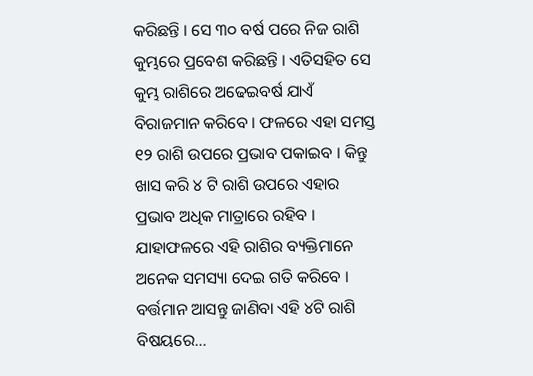କରିଛନ୍ତି । ସେ ୩୦ ବର୍ଷ ପରେ ନିଜ ରାଶି କୁମ୍ଭରେ ପ୍ରବେଶ କରିଛନ୍ତି । ଏତିସହିତ ସେ କୁମ୍ଭ ରାଶିରେ ଅଢେଇବର୍ଷ ଯାଏଁ ବିରାଜମାନ କରିବେ । ଫଳରେ ଏହା ସମସ୍ତ ୧୨ ରାଶି ଉପରେ ପ୍ରଭାବ ପକାଇବ । କିନ୍ତୁ ଖାସ କରି ୪ ଟି ରାଶି ଉପରେ ଏହାର ପ୍ରଭାବ ଅଧିକ ମାତ୍ରାରେ ରହିବ । ଯାହାଫଳରେ ଏହି ରାଶିର ବ୍ୟକ୍ତିମାନେ ଅନେକ ସମସ୍ୟା ଦେଇ ଗତି କରିବେ । ବର୍ତ୍ତମାନ ଆସନ୍ତୁ ଜାଣିବା ଏହି ୪ଟି ରାଶି ବିଷୟରେ…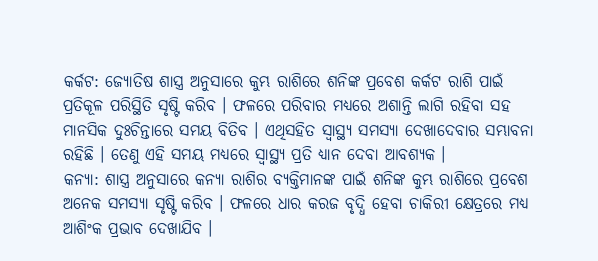କର୍କଟ: ଜ୍ୟୋତିଷ ଶାସ୍ତ୍ର ଅନୁସାରେ କୁମ୍ଭ ରାଶିରେ ଶନିଙ୍କ ପ୍ରବେଶ କର୍କଟ ରାଶି ପାଇଁ ପ୍ରତିକୂଳ ପରିସ୍ଥିତି ସୃଷ୍ଟି କରିବ । ଫଳରେ ପରିବାର ମଧ୍ୟରେ ଅଶାନ୍ତି ଲାଗି ରହିବା ସହ ମାନସିକ ଦୁଃଚିନ୍ତାରେ ସମୟ ବିତିବ । ଏଥିସହିତ ସ୍ୱାସ୍ଥ୍ୟ ସମସ୍ୟା ଦେଖାଦେବାର ସମ୍ଭାବନା ରହିଛି । ତେଣୁ ଏହି ସମୟ ମଧ୍ୟରେ ସ୍ୱାସ୍ଥ୍ୟ ପ୍ରତି ଧ୍ୟାନ ଦେବା ଆବଶ୍ୟକ ।
କନ୍ୟା: ଶାସ୍ତ୍ର ଅନୁସାରେ କନ୍ୟା ରାଶିର ବ୍ୟକ୍ତିମାନଙ୍କ ପାଇଁ ଶନିଙ୍କ କୁମ୍ଭ ରାଶିରେ ପ୍ରବେଶ ଅନେକ ସମସ୍ୟା ସୃଷ୍ଟି କରିବ । ଫଳରେ ଧାର କରଜ ବୃଦ୍ଧି ହେବା ଚାକିରୀ କ୍ଷେତ୍ରରେ ମଧ୍ୟ ଆଶିଂକ ପ୍ରଭାବ ଦେଖାଯିବ ।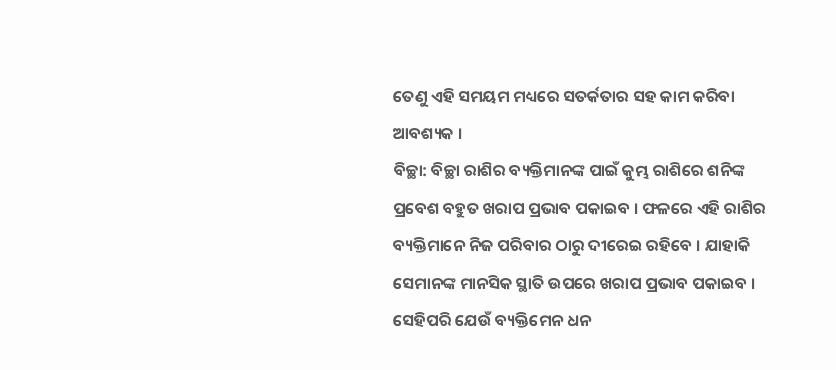ତେଣୁ ଏହି ସମୟମ ମଧ୍ୟରେ ସତର୍କତାର ସହ କାମ କରିବା ଆବଶ୍ୟକ ।
ବିଚ୍ଛା: ବିଚ୍ଛା ରାଶିର ବ୍ୟକ୍ତିମାନଙ୍କ ପାଇଁ କୁମ୍ଭ ରାଶିରେ ଶନିଙ୍କ ପ୍ରବେଶ ବହୁତ ଖରାପ ପ୍ରଭାବ ପକାଇବ । ଫଳରେ ଏହି ରାଶିର ବ୍ୟକ୍ତିମାନେ ନିଜ ପରିବାର ଠାରୁ ଦୀରେଇ ରହିବେ । ଯାହାକି ସେମାନଙ୍କ ମାନସିକ ସ୍ଥାତି ଉପରେ ଖରାପ ପ୍ରଭାବ ପକାଇବ । ସେହିପରି ଯେଉଁ ବ୍ୟକ୍ତିମେନ ଧନ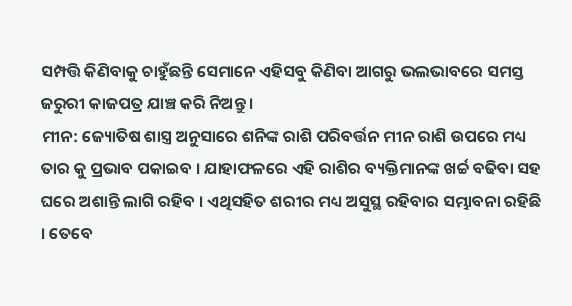ସମ୍ପତ୍ତି କିଣିବାକୁ ଚାହୁଁଛନ୍ତି ସେମାନେ ଏହିସବୁ କିଣିବା ଆଗରୁ ଭଲଭାବରେ ସମସ୍ତ ଜରୁରୀ କାଜପତ୍ର ଯାଞ୍ଚ କରି ନିଅନ୍ତୁ ।
ମୀନ: ଜ୍ୟୋତିଷ ଶାସ୍ତ୍ର ଅନୁସାରେ ଶନିଙ୍କ ରାଶି ପରିବର୍ତ୍ତନ ମୀନ ରାଶି ଉପରେ ମଧ୍ୟ ତାର କୁ ପ୍ରଭାବ ପକାଇବ । ଯାହାଫଳରେ ଏହି ରାଶିର ବ୍ୟକ୍ତିମାନଙ୍କ ଖର୍ଚ୍ଚ ବଢିବା ସହ ଘରେ ଅଶାନ୍ତି ଲାଗି ରହିବ । ଏଥିସହିତ ଶରୀର ମଧ୍ୟ ଅସୁସ୍ଥ ରହିବାର ସମ୍ଭାବନା ରହିଛି । ତେବେ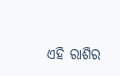ଏହି ରାଶିର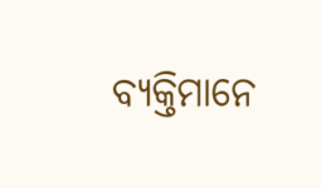ବ୍ୟକ୍ତିମାନେ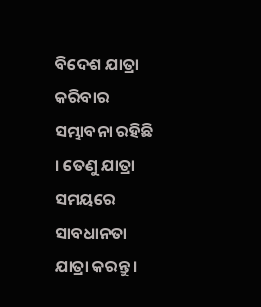ବିଦେଶ ଯାତ୍ରା କରିବାର ସମ୍ଭାବନା ରହିଛି । ତେଣୁ ଯାତ୍ରା ସମୟରେ ସାବଧାନତା ଯାତ୍ରା କରନ୍ତୁ ।